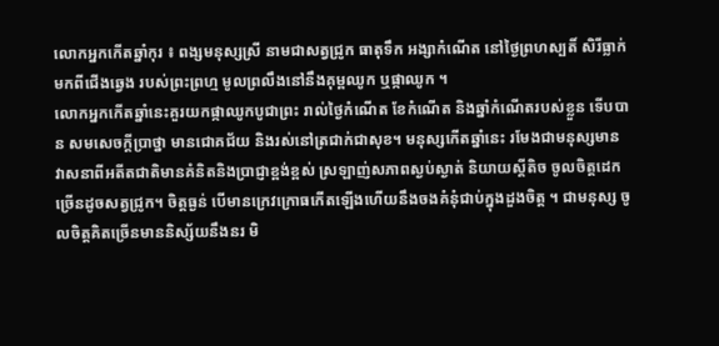លោកអ្នកកើតឆ្នាំកុរ ៖ ពង្សមនុស្សស្រី នាមជាសត្វជ្រូក ធាតុទឹក អង្សាកំណើត នៅថ្ងៃព្រហស្បតិ៍ សិរីធ្លាក់មកពីជើងឆ្វេង របស់ព្រះព្រហ្ម មូលព្រលឹងនៅនឹងគុម្ពឈូក ឬផ្កាឈូក ។
លោកអ្នកកើតឆ្នាំនេះគួរយកផ្កាឈូកបូជាព្រះ រាល់ថ្ងៃកំណើត ខែកំណើត និងឆ្នាំកំណើតរបស់ខ្លួន ទើបបាន សមសេចក្ដីប្រាថ្នា មានជោគជ័យ និងរស់នៅត្រជាក់ជាសុខ។ មនុស្សកើតឆ្នាំនេះ រមែងជាមនុស្សមាន វាសនាពីអតីតជាតិមានគំនិតនិងប្រាជ្ញាខ្ពង់ខ្ពស់ ស្រឡាញ់សភាពស្ងប់ស្ងាត់ និយាយស្ដីតិច ចូលចិត្ដដេក ច្រើនដូចសត្វជ្រូក។ ចិត្ដធ្ងន់ បើមានក្រេវក្រោធកើតឡើងហើយនឹងចងគំនុំជាប់ក្នុងដួងចិត្ដ ។ ជាមនុស្ស ចូលចិត្ដគិតច្រើនមាននិស្ស័យនឹងនរ មិ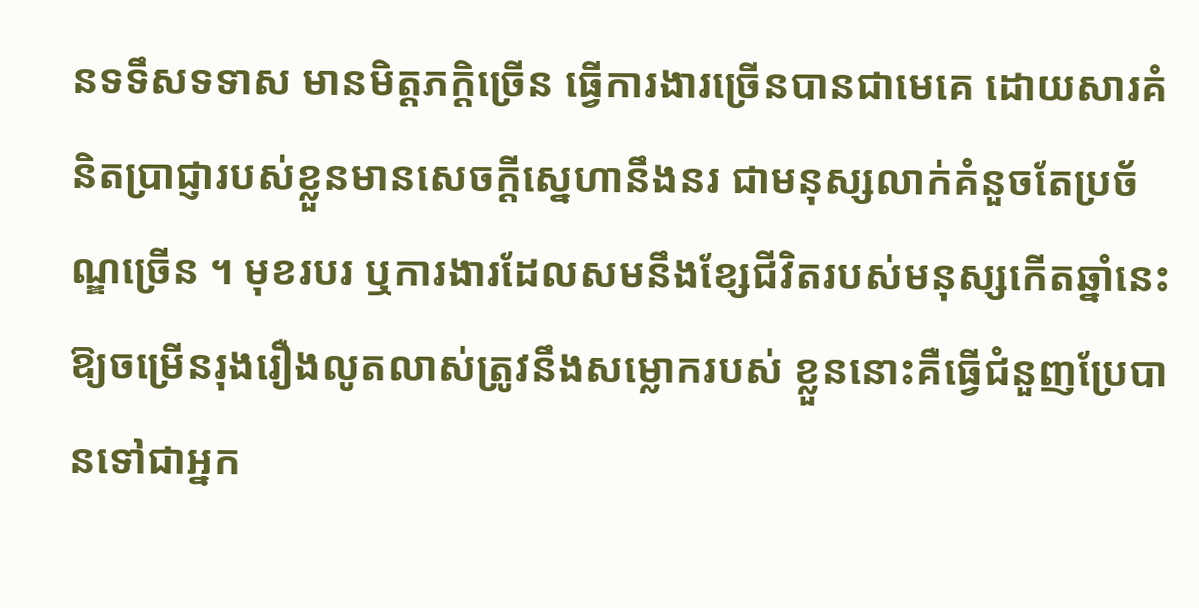នទទឹសទទាស មានមិត្ដភក្ដិច្រើន ធ្វើការងារច្រើនបានជាមេគេ ដោយសារគំនិតប្រាជ្ញារបស់ខ្លួនមានសេចក្ដីស្នេហានឹងនរ ជាមនុស្សលាក់គំនួចតែប្រច័ណ្ឌច្រើន ។ មុខរបរ ឬការងារដែលសមនឹងខ្សែជីវិតរបស់មនុស្សកើតឆ្នាំនេះ ឱ្យចម្រើនរុងរឿងលូតលាស់ត្រូវនឹងសម្លោករបស់ ខ្លួននោះគឺធ្វើជំនួញប្រែបានទៅជាអ្នក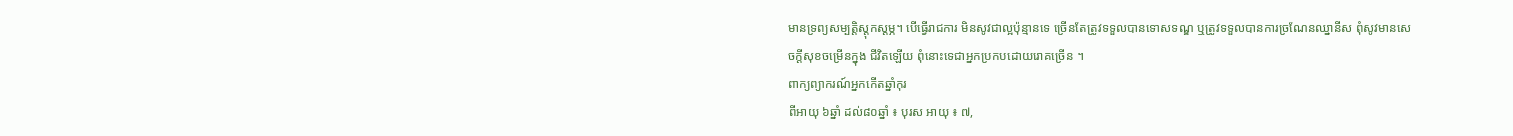មានទ្រព្យសម្បត្ដិស្ដុកស្ដម្ភ។ បើធ្វើរាជការ មិនសូវជាល្អប៉ុន្មានទេ ច្រើនតែត្រូវទទួលបានទោសទណ្ឌ ឬត្រូវទទួលបានការច្រណែនឈ្នានីស ពុំសូវមានសេចក្ដីសុខចម្រើនក្នុង ជីវិតឡើយ ពុំនោះទេជាអ្នកប្រកបដោយរោគច្រើន ។
ពាក្យព្យាករណ៍អ្នកកើតឆ្នាំកុរ
ពីអាយុ ៦ឆ្នាំ ដល់៨០ឆ្នាំ ៖ បុរស អាយុ ៖ ៧,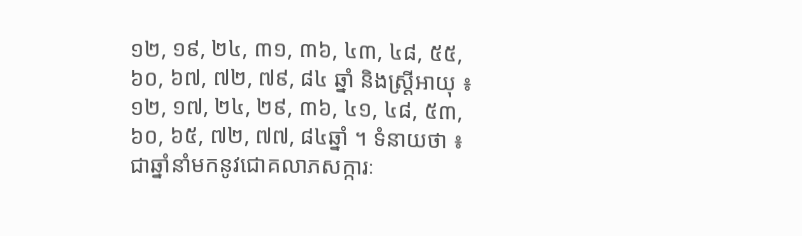១២, ១៩, ២៤, ៣១, ៣៦, ៤៣, ៤៨, ៥៥, ៦០, ៦៧, ៧២, ៧៩, ៨៤ ឆ្នាំ និងស្ដ្រីអាយុ ៖ ១២, ១៧, ២៤, ២៩, ៣៦, ៤១, ៤៨, ៥៣, ៦០, ៦៥, ៧២, ៧៧, ៨៤ឆ្នាំ ។ ទំនាយថា ៖ ជាឆ្នាំនាំមកនូវជោគលាភសក្ការៈ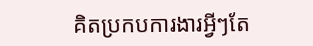គិតប្រកបការងារអ្វីៗតែ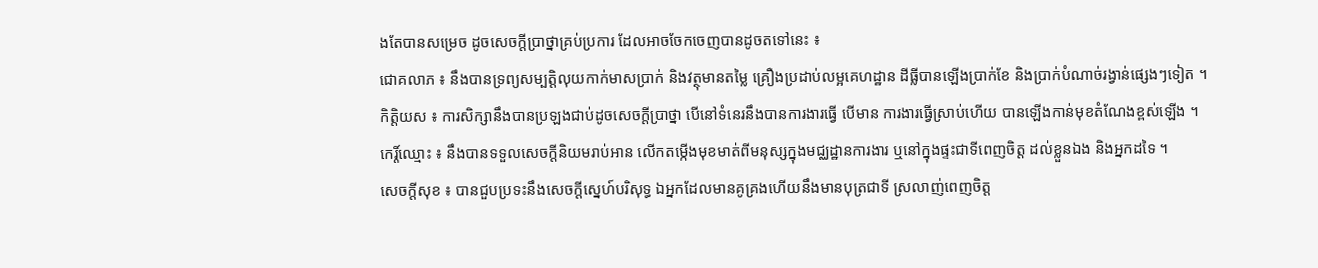ងតែបានសម្រេច ដូចសេចក្ដីប្រាថ្នាគ្រប់ប្រការ ដែលអាចចែកចេញបានដូចតទៅនេះ ៖
ជោគលាភ ៖ នឹងបានទ្រព្យសម្បត្ដិលុយកាក់មាសប្រាក់ និងវត្ថុមានតម្លៃ គ្រឿងប្រដាប់លម្អគេហដ្ឋាន ដីធ្លីបានឡើងប្រាក់ខែ និងប្រាក់បំណាច់រង្វាន់ផ្សេងៗទៀត ។
កិត្ដិយស ៖ ការសិក្សានឹងបានប្រឡងជាប់ដូចសេចក្ដីប្រាថ្នា បើនៅទំនេរនឹងបានការងារធ្វើ បើមាន ការងារធ្វើស្រាប់ហើយ បានឡើងកាន់មុខតំណែងខ្ពស់ឡើង ។
កេរ្ដិ៍ឈ្មោះ ៖ នឹងបានទទួលសេចក្ដីនិយមរាប់អាន លើកតម្កើងមុខមាត់ពីមនុស្សក្នុងមជ្ឈដ្ឋានការងារ ឬនៅក្នុងផ្ទះជាទីពេញចិត្ដ ដល់ខ្លួនឯង និងអ្នកដទៃ ។
សេចក្ដីសុខ ៖ បានជួបប្រទះនឹងសេចក្ដីស្នេហ៍បរិសុទ្ធ ឯអ្នកដែលមានគូគ្រងហើយនឹងមានបុត្រជាទី ស្រលាញ់ពេញចិត្ដ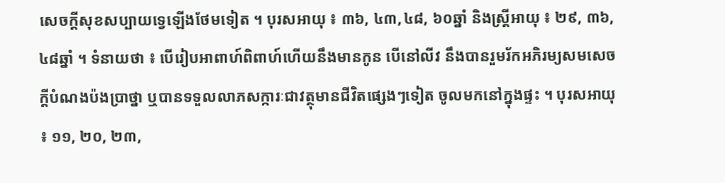សេចក្ដីសុខសប្បាយទ្វេឡើងថែមទៀត ។ បុរសអាយុ ៖ ៣៦, ៤៣,៤៨, ៦០ឆ្នាំ និងស្ដ្រីអាយុ ៖ ២៩, ៣៦, ៤៨ឆ្នាំ ។ ទំនាយថា ៖ បើរៀបអាពាហ៍ពិពាហ៍ហើយនឹងមានកូន បើនៅលីវ នឹងបានរួមរ័កអភិរម្យសមសេចក្ដីបំណងប៉ងប្រាថ្នា ឬបានទទួលលាភសក្ការៈជាវត្ថុមានជីវិតផ្សេងៗទៀត ចូលមកនៅក្នុងផ្ទះ ។ បុរសអាយុ ៖ ១១, ២០, ២៣,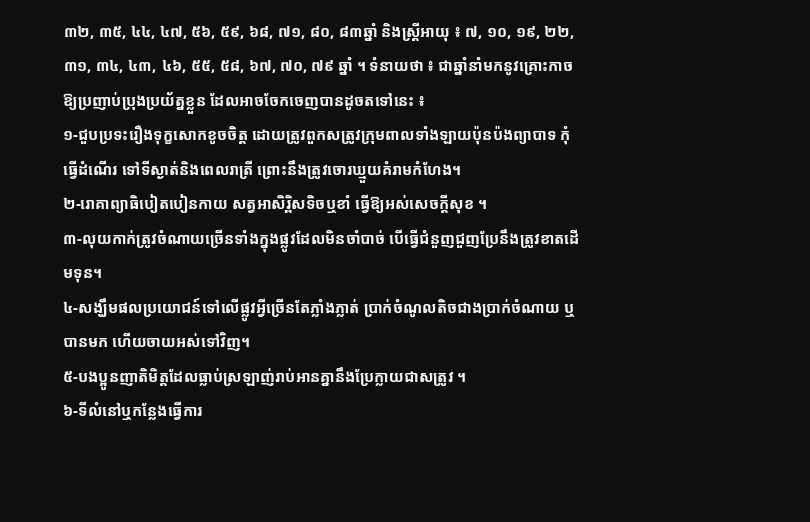៣២, ៣៥, ៤៤, ៤៧, ៥៦, ៥៩, ៦៨, ៧១, ៨០, ៨៣ឆ្នាំ និងស្ដ្រីអាយុ ៖ ៧, ១០, ១៩, ២២, ៣១, ៣៤, ៤៣, ៤៦, ៥៥, ៥៨, ៦៧, ៧០, ៧៩ ឆ្នាំ ។ ទំនាយថា ៖ ជាឆ្នាំនាំមកនូវគ្រោះកាច ឱ្យប្រញាប់ប្រុងប្រយ័ត្នខ្លួន ដែលអាចចែកចេញបានដូចតទៅនេះ ៖
១-ជួបប្រទះរឿងទុក្ខសោកខូចចិត្ដ ដោយត្រូវពួកសត្រូវក្រុមពាលទាំងឡាយប៉ុនប៉ងព្យាបាទ កុំធ្វើដំណើរ ទៅទីស្ងាត់និងពេលរាត្រី ព្រោះនឹងត្រូវចោរឃ្មួយគំរាមកំហែង។
២-រោគាព្យាធិបៀតបៀនកាយ សត្វអាសិរ្ពិសទិចឬខាំ ធ្វើឱ្យអស់សេចក្ដីសុខ ។
៣-លុយកាក់ត្រូវចំណាយច្រើនទាំងក្នុងផ្លូវដែលមិនចាំបាច់ បើធ្វើជំនួញជួញប្រែនឹងត្រូវខាតដើមទុន។
៤-សង្ឃឹមផលប្រយោជន៍ទៅលើផ្លូវអ្វីច្រើនតែភ្លាំងភ្លាត់ ប្រាក់ចំណូលតិចជាងប្រាក់ចំណាយ ឬបានមក ហើយចាយអស់ទៅវិញ។
៥-បងប្អូនញាតិមិត្ដដែលធ្លាប់ស្រឡាញ់រាប់អានគ្នានឹងប្រែក្លាយជាសត្រូវ ។
៦-ទីលំនៅឬកន្លែងធ្វើការ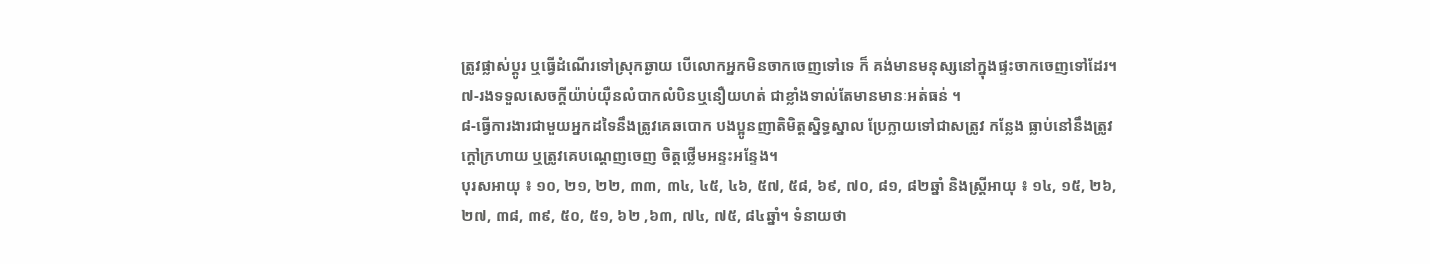ត្រូវផ្លាស់ប្ដូរ ឬធ្វើដំណើរទៅស្រុកឆ្ងាយ បើលោកអ្នកមិនចាកចេញទៅទេ ក៏ គង់មានមនុស្សនៅក្នុងផ្ទះចាកចេញទៅដែរ។
៧-រងទទួលសេចក្ដីយ៉ាប់យ៉ឺនលំបាកលំបិនឬនឿយហត់ ជាខ្លាំងទាល់តែមានមានៈអត់ធន់ ។
៨-ធ្វើការងារជាមួយអ្នកដទៃនឹងត្រូវគេឆបោក បងប្អូនញាតិមិត្ដស្និទ្ធស្នាល ប្រែក្លាយទៅជាសត្រូវ កន្លែង ធ្លាប់នៅនឹងត្រូវក្ដៅក្រហាយ ឬត្រូវគេបណ្ដេញចេញ ចិត្ដថ្លើមអន្ទះអន្ទែង។
បុរសអាយុ ៖ ១០, ២១, ២២, ៣៣, ៣៤, ៤៥, ៤៦, ៥៧, ៥៨, ៦៩, ៧០, ៨១, ៨២ឆ្នាំ និងស្ដ្រីអាយុ ៖ ១៤, ១៥, ២៦, ២៧, ៣៨, ៣៩, ៥០, ៥១, ៦២ ,៦៣, ៧៤, ៧៥, ៨៤ឆ្នាំ។ ទំនាយថា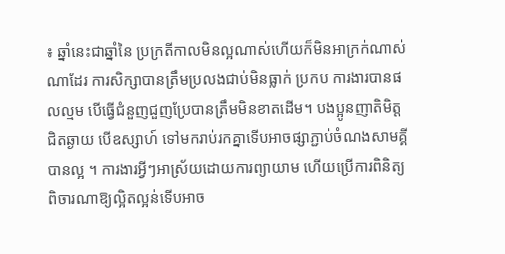៖ ឆ្នាំនេះជាឆ្នាំនៃ ប្រក្រតីកាលមិនល្អណាស់ហើយក៏មិនអាក្រក់ណាស់ណាដែរ ការសិក្សាបានត្រឹមប្រលងជាប់មិនធ្លាក់ ប្រកប ការងារបានផលល្មម បើធ្វើជំនួញជួញប្រែបានត្រឹមមិនខាតដើម។ បងប្អូនញាតិមិត្ដជិតឆ្ងាយ បើឧស្សាហ៍ ទៅមករាប់រកគ្នាទើបអាចផ្សាភ្ជាប់ចំណងសាមគ្គីបានល្អ ។ ការងារអ្វីៗអាស្រ័យដោយការព្យាយាម ហើយប្រើការពិនិត្យពិចារណាឱ្យល្អិតល្អន់ទើបអាច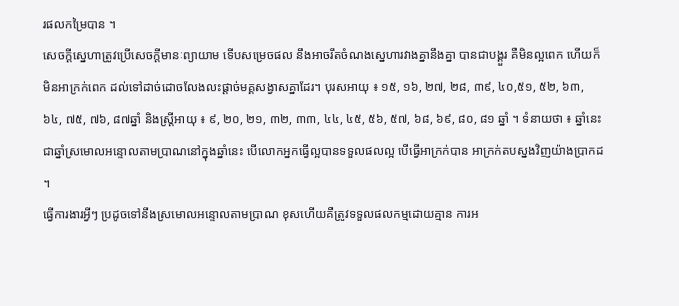រផលកម្រៃបាន ។
សេចក្ដីស្នេហាត្រូវប្រើសេចក្ដីមានៈព្យាយាម ទើបសម្រេចផល នឹងអាចរឹតចំណងស្នេហារវាងគ្នានឹងគ្នា បានជាបង្គួរ គឺមិនល្អពេក ហើយក៏មិនអាក្រក់ពេក ដល់ទៅដាច់ដោចលែងលះផ្ដាច់មគ្គសង្វាសគ្នាដែរ។ បុរសអាយុ ៖ ១៥, ១៦, ២៧, ២៨, ៣៩, ៤០,៥១, ៥២, ៦៣, ៦៤, ៧៥, ៧៦, ៨៧ឆ្នាំ និងស្ដ្រីអាយុ ៖ ៩, ២០, ២១, ៣២, ៣៣, ៤៤, ៤៥, ៥៦, ៥៧, ៦៨, ៦៩, ៨០, ៨១ ឆ្នាំ ។ ទំនាយថា ៖ ឆ្នាំនេះ ជាឆ្នាំស្រមោលអន្ទោលតាមប្រាណនៅក្នុងឆ្នាំនេះ បើលោកអ្នកធ្វើល្អបានទទួលផលល្អ បើធ្វើអាក្រក់បាន អាក្រក់តបស្នងវិញយ៉ាងប្រាកដ ។
ធ្វើការងារអ្វីៗ ប្រដូចទៅនឹងស្រមោលអន្ទោលតាមប្រាណ ខុសហើយគឺត្រូវទទួលផលកម្មដោយគ្មាន ការអ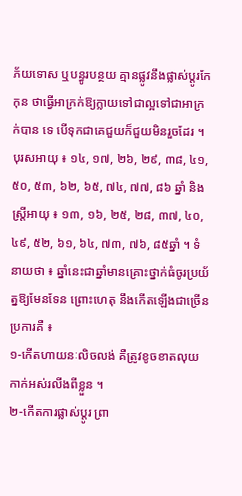ភ័យទោស ឬបន្ធូរបន្ថយ គ្មានផ្លូវនឹងផ្លាស់ប្ដូរកែកុន ថាធ្វើអាក្រក់ឱ្យក្លាយទៅជាល្អទៅជាអាក្រក់បាន ទេ បើទុកជាគេជួយក៏ជួយមិនរួចដែរ ។ បុរសអាយុ ៖ ១៤, ១៧, ២៦, ២៩, ៣៨, ៤១, ៥០, ៥៣, ៦២, ៦៥, ៧៤, ៧៧, ៨៦ ឆ្នាំ និងស្ដ្រីអាយុ ៖ ១៣, ១៦, ២៥, ២៨, ៣៧, ៤០, ៤៩, ៥២, ៦១, ៦៤, ៧៣, ៧៦, ៨៥ឆ្នាំ ។ ទំនាយថា ៖ ឆ្នាំនេះជាឆ្នាំមានគ្រោះថ្នាក់ធំចូរប្រយ័ត្នឱ្យមែនទែន ព្រោះហេតុ នឹងកើតឡើងជាច្រើនប្រការគឺ ៖
១-កើតហាយនៈលិចលង់ គឺត្រូវខូចខាតលុយកាក់អស់រលីងពីខ្លួន ។
២-កើតការផ្លាស់ប្ដូរ ព្រា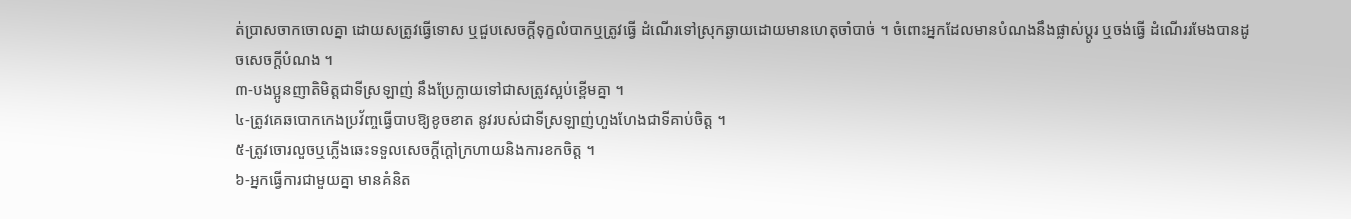ត់ប្រាសចាកចោលគ្នា ដោយសត្រូវធ្វើទោស ឬជួបសេចក្ដីទុក្ខលំបាកឬត្រូវធ្វើ ដំណើរទៅស្រុកឆ្ងាយដោយមានហេតុចាំបាច់ ។ ចំពោះអ្នកដែលមានបំណងនឹងផ្លាស់ប្ដូរ ឬចង់ធ្វើ ដំណើររមែងបានដូចសេចក្ដីបំណង ។
៣-បងប្អូនញាតិមិត្ដជាទីស្រឡាញ់ នឹងប្រែក្លាយទៅជាសត្រូវស្អប់ខ្ពើមគ្នា ។
៤-ត្រូវគេឆបោកកេងប្រវ័ញ្ចធ្វើបាបឱ្យខូចខាត នូវរបស់ជាទីស្រឡាញ់ហួងហែងជាទីគាប់ចិត្ដ ។
៥-ត្រូវចោរលួចឬភ្លើងឆេះទទួលសេចក្ដីក្ដៅក្រហាយនិងការខកចិត្ដ ។
៦-អ្នកធ្វើការជាមួយគ្នា មានគំនិត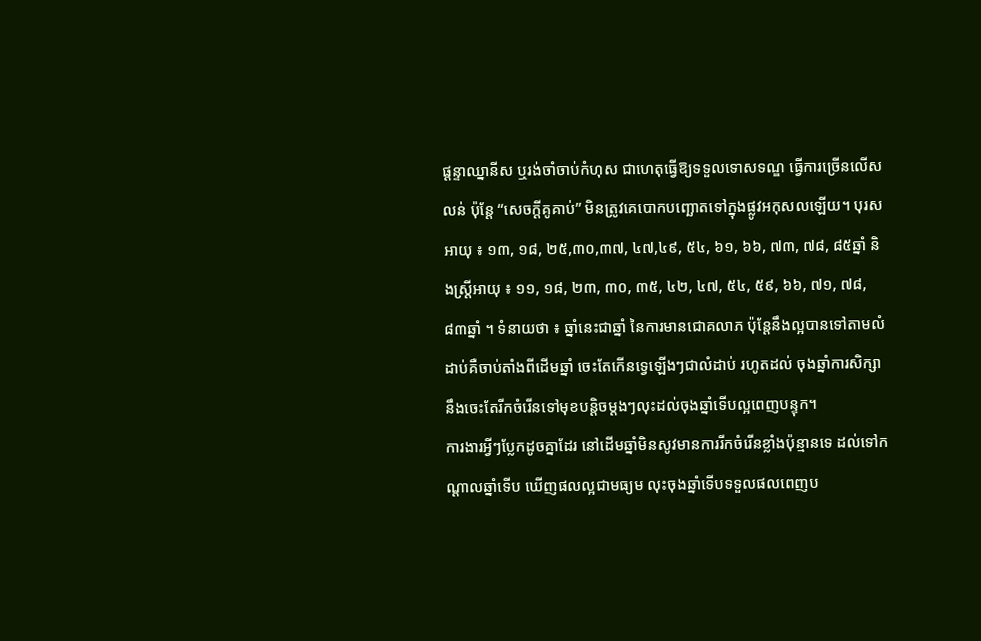ផ្ដន្ទាឈ្នានីស ឬរង់ចាំចាប់កំហុស ជាហេតុធ្វើឱ្យទទួលទោសទណ្ឌ ធ្វើការច្រើនលើសលន់ ប៉ុន្ដែ “សេចក្ដីគូគាប់” មិនត្រូវគេបោកបញ្ឆោតទៅក្នុងផ្លូវអកុសលឡើយ។ បុរសអាយុ ៖ ១៣, ១៨, ២៥,៣០,៣៧, ៤៧,៤៩, ៥៤, ៦១, ៦៦, ៧៣, ៧៨, ៨៥ឆ្នាំ និងស្ដ្រីអាយុ ៖ ១១, ១៨, ២៣, ៣០, ៣៥, ៤២, ៤៧, ៥៤, ៥៩, ៦៦, ៧១, ៧៨,៨៣ឆ្នាំ ។ ទំនាយថា ៖ ឆ្នាំនេះជាឆ្នាំ នៃការមានជោគលាភ ប៉ុន្ដែនឹងល្អបានទៅតាមលំដាប់គឺចាប់តាំងពីដើមឆ្នាំ ចេះតែកើនទ្វេឡើងៗជាលំដាប់ រហូតដល់ ចុងឆ្នាំការសិក្សានឹងចេះតែរីកចំរើនទៅមុខបន្ដិចម្ដងៗលុះដល់ចុងឆ្នាំទើបល្អពេញបន្ទុក។
ការងារអ្វីៗប្លែកដូចគ្នាដែរ នៅដើមឆ្នាំមិនសូវមានការរីកចំរើនខ្លាំងប៉ុន្មានទេ ដល់ទៅកណ្ដាលឆ្នាំទើប ឃើញផលល្អជាមធ្យម លុះចុងឆ្នាំទើបទទួលផលពេញប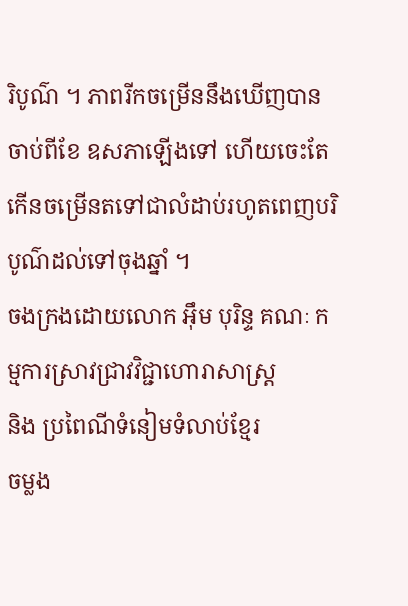រិបូណ៌ ។ ភាពរីកចម្រើននឹងឃើញបានចាប់ពីខែ ឧសភាឡើងទៅ ហើយចេះតែកើនចម្រើនតទៅជាលំដាប់រហូតពេញបរិបូណ៌ដល់ទៅចុងឆ្នាំ ។
ចងក្រងដោយលោក អ៊ឹម បុរិន្ទ គណៈ កម្មការស្រាវជ្រាវវិជ្ជាហោរាសាស្ដ្រ
និង ប្រពៃណីទំនៀមទំលាប់ខ្មែរ
ចម្លង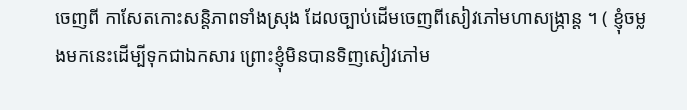ចេញពី កាសែតកោះសន្តិភាពទាំងស្រុង ដែលច្បាប់ដើមចេញពីសៀវភៅមហាសង្ក្រាន្ត ។ ( ខ្ញុំចម្លងមកនេះដើម្បីទុកជាឯកសារ ព្រោះខ្ញុំមិនបានទិញសៀវភៅម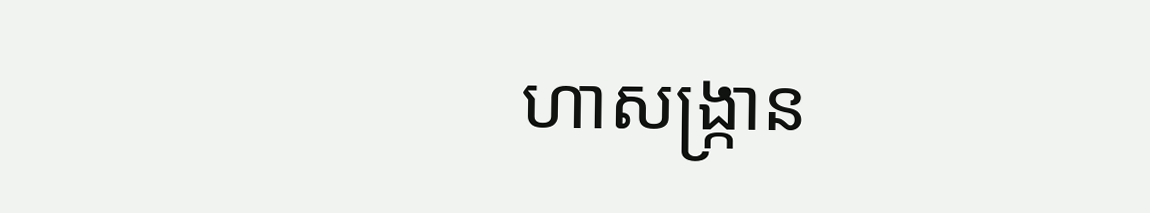ហាសង្ក្រាន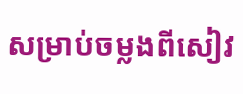សម្រាប់ចម្លងពីសៀវ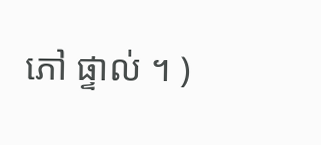ភៅ ផ្ទាល់ ។ )